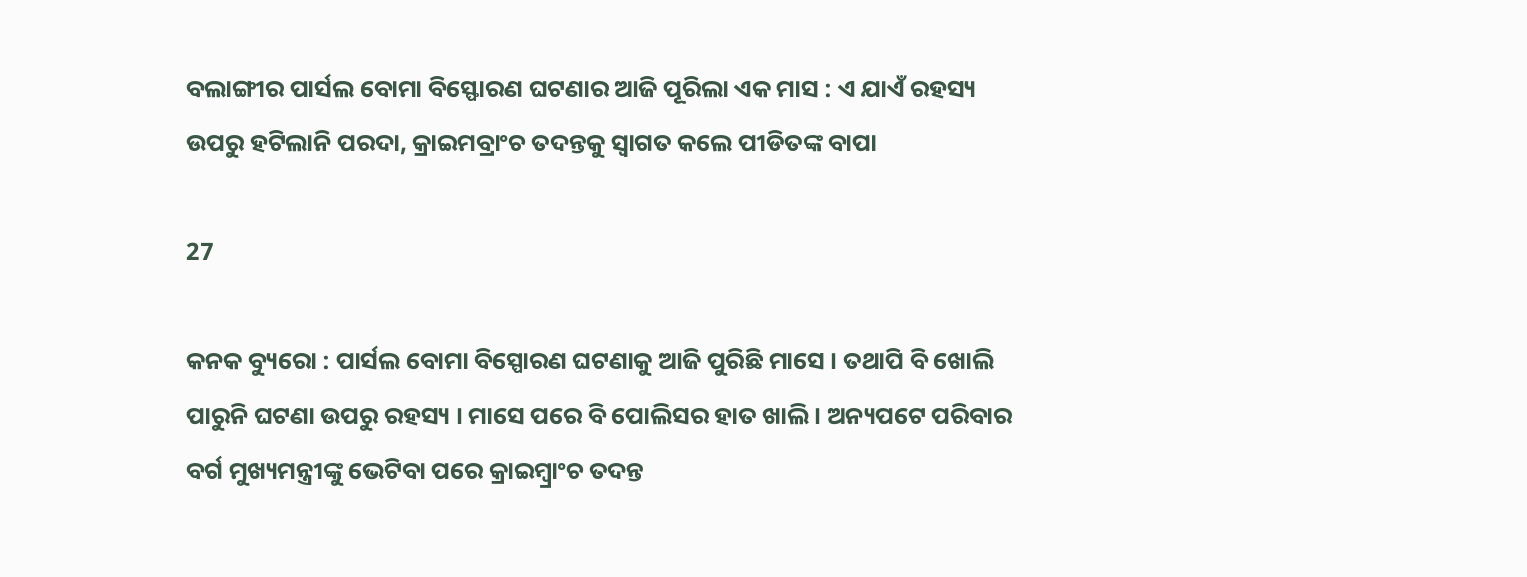ବଲାଙ୍ଗୀର ପାର୍ସଲ ବୋମା ବିସ୍ଫୋରଣ ଘଟଣାର ଆଜି ପୂରିଲା ଏକ ମାସ : ଏ ଯାଏଁ ରହସ୍ୟ ଉପରୁ ହଟିଲାନି ପରଦା, କ୍ରାଇମବ୍ରାଂଚ ତଦନ୍ତକୁ ସ୍ୱାଗତ କଲେ ପୀଡିତଙ୍କ ବାପା

27

କନକ ବ୍ୟୁରୋ : ପାର୍ସଲ ବୋମା ବିସ୍ପୋରଣ ଘଟଣାକୁ ଆଜି ପୁରିଛି ମାସେ । ତଥାପି ବି ଖୋଲି ପାରୁନି ଘଟଣା ଉପରୁ ରହସ୍ୟ । ମାସେ ପରେ ବି ପୋଲିସର ହାତ ଖାଲି । ଅନ୍ୟପଟେ ପରିବାର ବର୍ଗ ମୁଖ୍ୟମନ୍ତ୍ରୀଙ୍କୁ ଭେଟିବା ପରେ କ୍ରାଇମ୍ବ୍ରାଂଚ ତଦନ୍ତ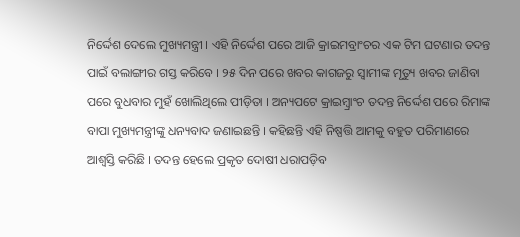ନିର୍ଦ୍ଦେଶ ଦେଲେ ମୁଖ୍ୟମନ୍ତ୍ରୀ । ଏହି ନିର୍ଦ୍ଦେଶ ପରେ ଆଜି କ୍ରାଇମବ୍ରାଂଚର ଏକ ଟିମ ଘଟଣାର ତଦନ୍ତ ପାଇଁ ବଲାଙ୍ଗୀର ଗସ୍ତ କରିବେ । ୨୫ ଦିନ ପରେ ଖବର କାଗଜରୁ ସ୍ୱାମୀଙ୍କ ମୃତ୍ୟୁ ଖବର ଜାଣିବା ପରେ ବୁଧବାର ମୁହଁ ଖୋଲିଥିଲେ ପୀଡ଼ିତା । ଅନ୍ୟପଟେ କ୍ରାଇମ୍ବ୍ରାଂଚ ତଦନ୍ତ ନିର୍ଦ୍ଦେଶ ପରେ ରିମାଙ୍କ ବାପା ମୁଖ୍ୟମନ୍ତ୍ରୀଙ୍କୁ ଧନ୍ୟବାଦ ଜଣାଇଛନ୍ତି । କହିଛନ୍ତି ଏହି ନିଷ୍ପତ୍ତି ଆମକୁ ବହୁତ ପରିମାଣରେ ଆଶ୍ୱସ୍ତି କରିଛି । ତଦନ୍ତ ହେଲେ ପ୍ରକୃତ ଦୋଷୀ ଧରାପଡ଼ିବ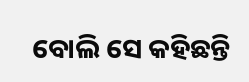ବୋଲି ସେ କହିଛନ୍ତି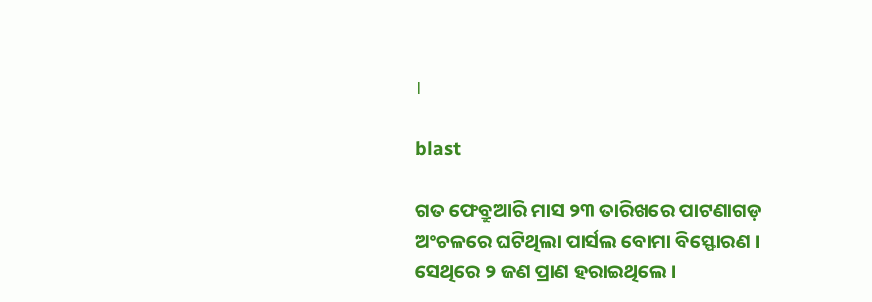।

blast

ଗତ ଫେବ୍ରୁଆରି ମାସ ୨୩ ତାରିଖରେ ପାଟଣାଗଡ଼ ଅଂଚଳରେ ଘଟିଥିଲା ପାର୍ସଲ ବୋମା ବିସ୍ଫୋରଣ । ସେଥିରେ ୨ ଜଣ ପ୍ରାଣ ହରାଇଥିଲେ ।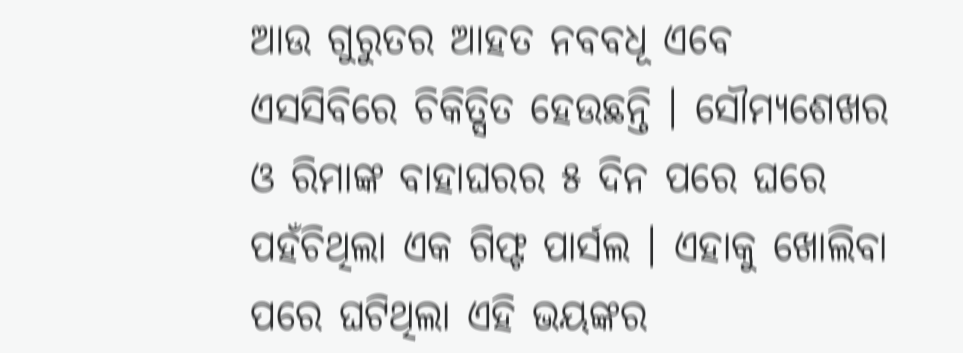ଆଉ ଗୁରୁତର ଆହତ ନବବଧୂ ଏବେ ଏସସିବିରେ ଚିକିତ୍ସିତ ହେଉଛନ୍ତି । ସୌମ୍ୟଶେଖର ଓ ରିମାଙ୍କ ବାହାଘରର ୫ ଦିନ ପରେ ଘରେ ପହଁଚିଥିଲା ଏକ ଗିଫ୍ଟ ପାର୍ସଲ । ଏହାକୁ ଖୋଲିବା ପରେ ଘଟିଥିଲା ଏହି ଭୟଙ୍କର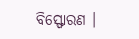ବିସ୍ଫୋରଣ ।